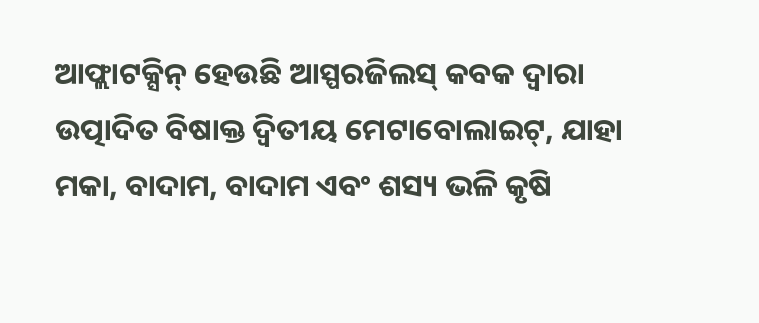ଆଫ୍ଲାଟକ୍ସିନ୍ ହେଉଛି ଆସ୍ପରଜିଲସ୍ କବକ ଦ୍ୱାରା ଉତ୍ପାଦିତ ବିଷାକ୍ତ ଦ୍ୱିତୀୟ ମେଟାବୋଲାଇଟ୍, ଯାହା ମକା, ବାଦାମ, ବାଦାମ ଏବଂ ଶସ୍ୟ ଭଳି କୃଷି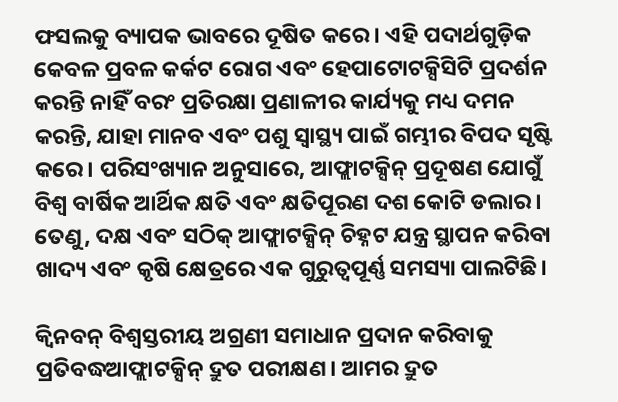ଫସଲକୁ ବ୍ୟାପକ ଭାବରେ ଦୂଷିତ କରେ। ଏହି ପଦାର୍ଥଗୁଡ଼ିକ କେବଳ ପ୍ରବଳ କର୍କଟ ରୋଗ ଏବଂ ହେପାଟୋଟକ୍ସିସିଟି ପ୍ରଦର୍ଶନ କରନ୍ତି ନାହିଁ ବରଂ ପ୍ରତିରକ୍ଷା ପ୍ରଣାଳୀର କାର୍ଯ୍ୟକୁ ମଧ୍ୟ ଦମନ କରନ୍ତି, ଯାହା ମାନବ ଏବଂ ପଶୁ ସ୍ୱାସ୍ଥ୍ୟ ପାଇଁ ଗମ୍ଭୀର ବିପଦ ସୃଷ୍ଟି କରେ। ପରିସଂଖ୍ୟାନ ଅନୁସାରେ, ଆଫ୍ଲାଟକ୍ସିନ୍ ପ୍ରଦୂଷଣ ଯୋଗୁଁ ବିଶ୍ୱ ବାର୍ଷିକ ଆର୍ଥିକ କ୍ଷତି ଏବଂ କ୍ଷତିପୂରଣ ଦଶ କୋଟି ଡଲାର। ତେଣୁ, ଦକ୍ଷ ଏବଂ ସଠିକ୍ ଆଫ୍ଲାଟକ୍ସିନ୍ ଚିହ୍ନଟ ଯନ୍ତ୍ର ସ୍ଥାପନ କରିବା ଖାଦ୍ୟ ଏବଂ କୃଷି କ୍ଷେତ୍ରରେ ଏକ ଗୁରୁତ୍ୱପୂର୍ଣ୍ଣ ସମସ୍ୟା ପାଲଟିଛି।

କ୍ୱିନବନ୍ ବିଶ୍ୱସ୍ତରୀୟ ଅଗ୍ରଣୀ ସମାଧାନ ପ୍ରଦାନ କରିବାକୁ ପ୍ରତିବଦ୍ଧଆଫ୍ଲାଟକ୍ସିନ୍ ଦ୍ରୁତ ପରୀକ୍ଷଣ। ଆମର ଦ୍ରୁତ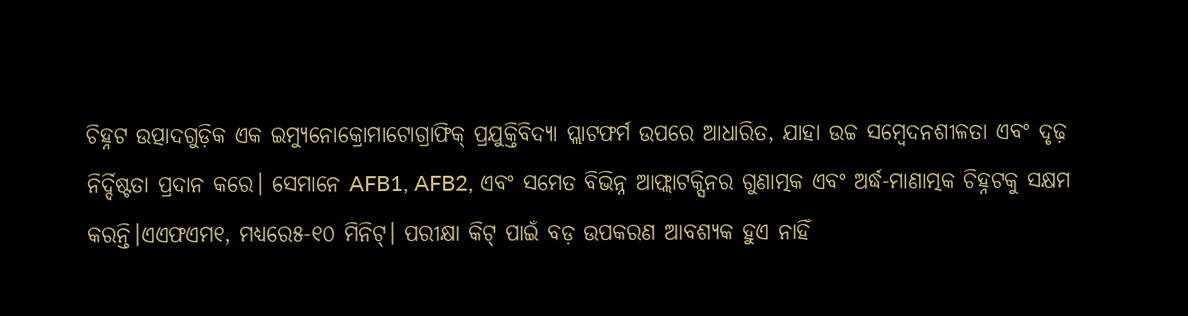ଚିହ୍ନଟ ଉତ୍ପାଦଗୁଡ଼ିକ ଏକ ଇମ୍ୟୁନୋକ୍ରୋମାଟୋଗ୍ରାଫିକ୍ ପ୍ରଯୁକ୍ତିବିଦ୍ୟା ପ୍ଲାଟଫର୍ମ ଉପରେ ଆଧାରିତ, ଯାହା ଉଚ୍ଚ ସମ୍ବେଦନଶୀଳତା ଏବଂ ଦୃଢ଼ ନିର୍ଦ୍ଦିଷ୍ଟତା ପ୍ରଦାନ କରେ। ସେମାନେ AFB1, AFB2, ଏବଂ ସମେତ ବିଭିନ୍ନ ଆଫ୍ଲାଟକ୍ସିନର ଗୁଣାତ୍ମକ ଏବଂ ଅର୍ଦ୍ଧ-ମାଣାତ୍ମକ ଚିହ୍ନଟକୁ ସକ୍ଷମ କରନ୍ତି।ଏଏଫଏମ୧, ମଧ୍ୟରେ୫-୧୦ ମିନିଟ୍। ପରୀକ୍ଷା କିଟ୍ ପାଇଁ ବଡ଼ ଉପକରଣ ଆବଶ୍ୟକ ହୁଏ ନାହିଁ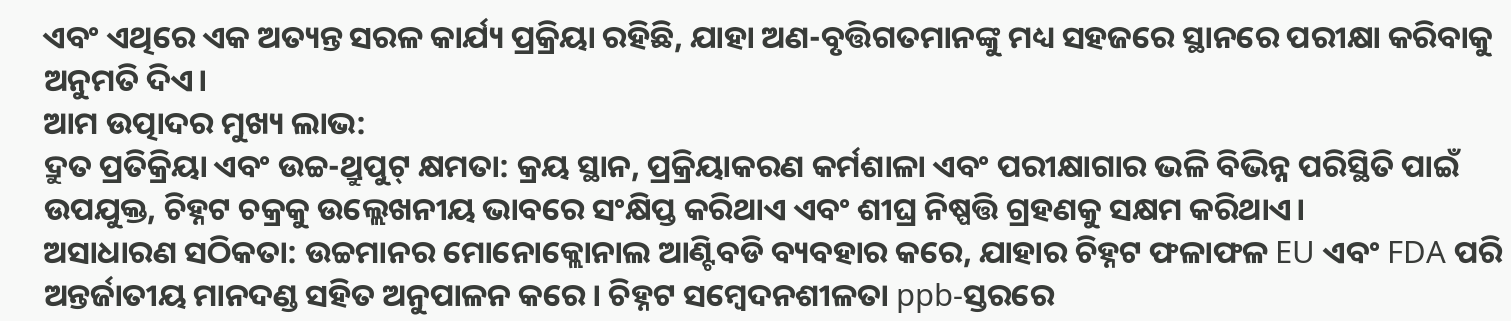ଏବଂ ଏଥିରେ ଏକ ଅତ୍ୟନ୍ତ ସରଳ କାର୍ଯ୍ୟ ପ୍ରକ୍ରିୟା ରହିଛି, ଯାହା ଅଣ-ବୃତ୍ତିଗତମାନଙ୍କୁ ମଧ୍ୟ ସହଜରେ ସ୍ଥାନରେ ପରୀକ୍ଷା କରିବାକୁ ଅନୁମତି ଦିଏ।
ଆମ ଉତ୍ପାଦର ମୁଖ୍ୟ ଲାଭ:
ଦ୍ରୁତ ପ୍ରତିକ୍ରିୟା ଏବଂ ଉଚ୍ଚ-ଥ୍ରୁପୁଟ୍ କ୍ଷମତା: କ୍ରୟ ସ୍ଥାନ, ପ୍ରକ୍ରିୟାକରଣ କର୍ମଶାଳା ଏବଂ ପରୀକ୍ଷାଗାର ଭଳି ବିଭିନ୍ନ ପରିସ୍ଥିତି ପାଇଁ ଉପଯୁକ୍ତ, ଚିହ୍ନଟ ଚକ୍ରକୁ ଉଲ୍ଲେଖନୀୟ ଭାବରେ ସଂକ୍ଷିପ୍ତ କରିଥାଏ ଏବଂ ଶୀଘ୍ର ନିଷ୍ପତ୍ତି ଗ୍ରହଣକୁ ସକ୍ଷମ କରିଥାଏ।
ଅସାଧାରଣ ସଠିକତା: ଉଚ୍ଚମାନର ମୋନୋକ୍ଲୋନାଲ ଆଣ୍ଟିବଡି ବ୍ୟବହାର କରେ, ଯାହାର ଚିହ୍ନଟ ଫଳାଫଳ EU ଏବଂ FDA ପରି ଅନ୍ତର୍ଜାତୀୟ ମାନଦଣ୍ଡ ସହିତ ଅନୁପାଳନ କରେ। ଚିହ୍ନଟ ସମ୍ବେଦନଶୀଳତା ppb-ସ୍ତରରେ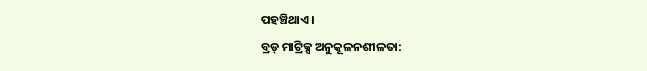ପହଞ୍ଚିଥାଏ।
ବ୍ରଡ୍ ମାଟ୍ରିକ୍ସ ଅନୁକୂଳନଶୀଳତା: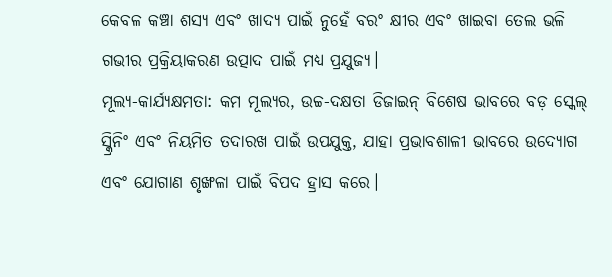କେବଳ କଞ୍ଚା ଶସ୍ୟ ଏବଂ ଖାଦ୍ୟ ପାଇଁ ନୁହେଁ ବରଂ କ୍ଷୀର ଏବଂ ଖାଇବା ତେଲ ଭଳି ଗଭୀର ପ୍ରକ୍ରିୟାକରଣ ଉତ୍ପାଦ ପାଇଁ ମଧ୍ୟ ପ୍ରଯୁଜ୍ୟ।
ମୂଲ୍ୟ-କାର୍ଯ୍ୟକ୍ଷମତା: କମ ମୂଲ୍ୟର, ଉଚ୍ଚ-ଦକ୍ଷତା ଡିଜାଇନ୍ ବିଶେଷ ଭାବରେ ବଡ଼ ସ୍କେଲ୍ ସ୍କ୍ରିନିଂ ଏବଂ ନିୟମିତ ତଦାରଖ ପାଇଁ ଉପଯୁକ୍ତ, ଯାହା ପ୍ରଭାବଶାଳୀ ଭାବରେ ଉଦ୍ୟୋଗ ଏବଂ ଯୋଗାଣ ଶୃଙ୍ଖଳା ପାଇଁ ବିପଦ ହ୍ରାସ କରେ।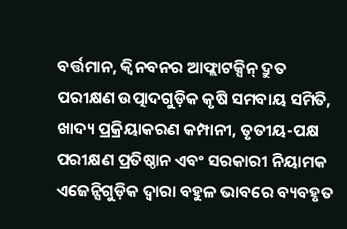ବର୍ତ୍ତମାନ, କ୍ୱିନବନର ଆଫ୍ଲାଟକ୍ସିନ୍ ଦ୍ରୁତ ପରୀକ୍ଷଣ ଉତ୍ପାଦଗୁଡ଼ିକ କୃଷି ସମବାୟ ସମିତି, ଖାଦ୍ୟ ପ୍ରକ୍ରିୟାକରଣ କମ୍ପାନୀ, ତୃତୀୟ-ପକ୍ଷ ପରୀକ୍ଷଣ ପ୍ରତିଷ୍ଠାନ ଏବଂ ସରକାରୀ ନିୟାମକ ଏଜେନ୍ସିଗୁଡ଼ିକ ଦ୍ୱାରା ବହୁଳ ଭାବରେ ବ୍ୟବହୃତ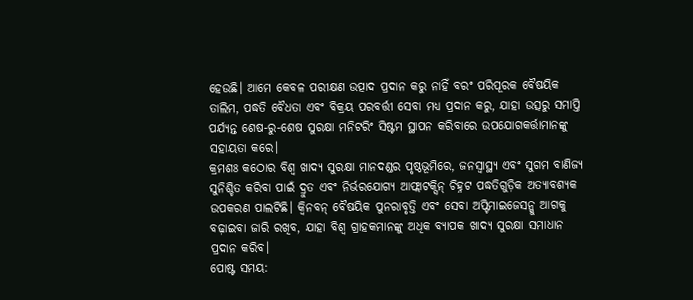ହେଉଛି। ଆମେ କେବଳ ପରୀକ୍ଷଣ ଉତ୍ପାଦ ପ୍ରଦାନ କରୁ ନାହିଁ ବରଂ ପରିପୂରକ ବୈଷୟିକ ତାଲିମ, ପଦ୍ଧତି ବୈଧତା ଏବଂ ବିକ୍ରୟ ପରବର୍ତ୍ତୀ ସେବା ମଧ୍ୟ ପ୍ରଦାନ କରୁ, ଯାହା ଉତ୍ସରୁ ସମାପ୍ତି ପର୍ଯ୍ୟନ୍ତ ଶେଷ-ରୁ-ଶେଷ ସୁରକ୍ଷା ମନିଟରିଂ ସିଷ୍ଟମ ସ୍ଥାପନ କରିବାରେ ଉପଯୋଗକର୍ତ୍ତାମାନଙ୍କୁ ସହାୟତା କରେ।
କ୍ରମଶଃ କଠୋର ବିଶ୍ୱ ଖାଦ୍ୟ ସୁରକ୍ଷା ମାନଦଣ୍ଡର ପୃଷ୍ଠଭୂମିରେ, ଜନସ୍ୱାସ୍ଥ୍ୟ ଏବଂ ସୁଗମ ବାଣିଜ୍ୟ ସୁନିଶ୍ଚିତ କରିବା ପାଇଁ ଦ୍ରୁତ ଏବଂ ନିର୍ଭରଯୋଗ୍ୟ ଆଫ୍ଲାଟକ୍ସିନ୍ ଚିହ୍ନଟ ପଦ୍ଧତିଗୁଡ଼ିକ ଅତ୍ୟାବଶ୍ୟକ ଉପକରଣ ପାଲଟିଛି। କ୍ୱିନବନ୍ ବୈଷୟିକ ପୁନରାବୃତ୍ତି ଏବଂ ସେବା ଅପ୍ଟିମାଇଜେସନ୍କୁ ଆଗକୁ ବଢ଼ାଇବା ଜାରି ରଖିବ, ଯାହା ବିଶ୍ୱ ଗ୍ରାହକମାନଙ୍କୁ ଅଧିକ ବ୍ୟାପକ ଖାଦ୍ୟ ସୁରକ୍ଷା ସମାଧାନ ପ୍ରଦାନ କରିବ।
ପୋଷ୍ଟ ସମୟ: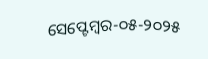ସେପ୍ଟେମ୍ବର-୦୫-୨୦୨୫